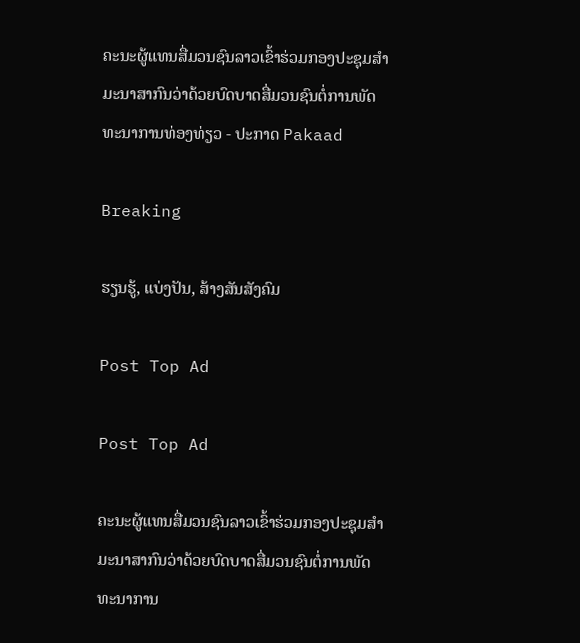ຄະນະຜູ້ແທນສື່ມວນຊົນລາວເຂົ້າຮ່ວມກອງປະຊຸມສໍາມະນາສາກົນວ່າດ້ວຍບົດບາດສື່ມວນຊົນຕໍ່ການພັດທະນາການທ່ອງທ່ຽວ - ປະກາດ Pakaad

Breaking

ຮຽນຮູ້, ແບ່ງປັນ, ສ້າງສັນສັງຄົມ

Post Top Ad

Post Top Ad

ຄະນະຜູ້ແທນສື່ມວນຊົນລາວເຂົ້າຮ່ວມກອງປະຊຸມສໍາມະນາສາກົນວ່າດ້ວຍບົດບາດສື່ມວນຊົນຕໍ່ການພັດທະນາການ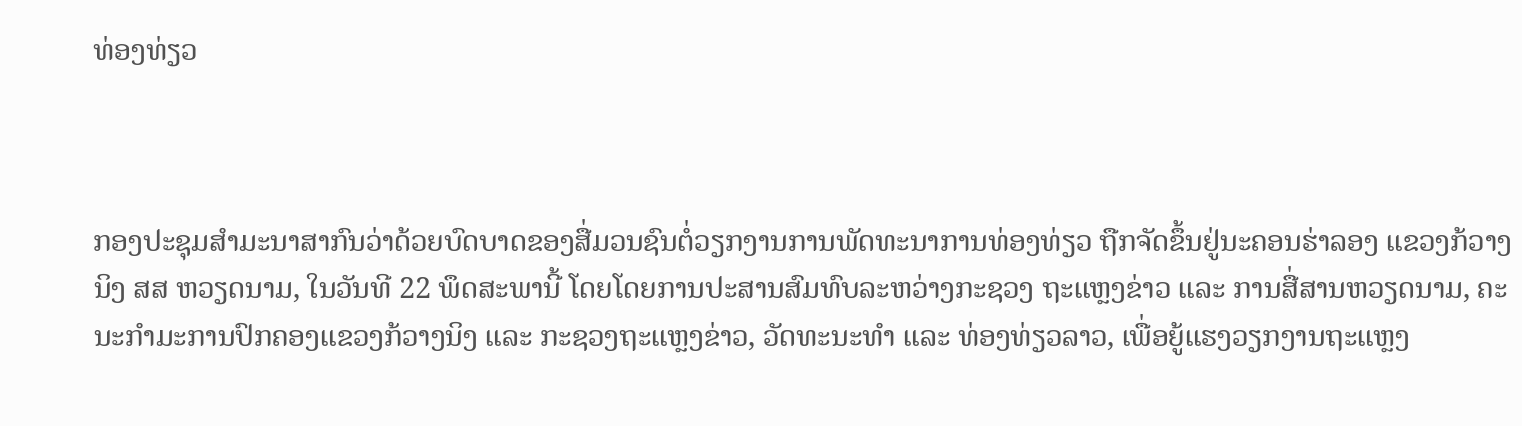ທ່ອງທ່ຽວ



ກອງປະຊຸມສໍາມະນາສາກົນວ່າດ້ວຍບົດບາດຂອງສື່ມວນຊົນຕໍ່ວຽກງານການພັດທະນາການທ່ອງທ່ຽວ ຖືກຈັດຂຶ້ນຢູ່ນະຄອນຮ່າລອງ ແຂວງກ້ວາງນິງ ສສ ຫວຽດນາມ, ໃນວັນທີ 22 ພຶດສະພານີ້ ໂດຍໂດຍການປະສານສົມທົບລະຫວ່າງກະຊວງ ຖະແຫຼງຂ່າວ ແລະ ການສື່ສານຫວຽດນາມ, ຄະນະກໍາມະການປົກຄອງແຂວງກ້ວາງນິງ ແລະ ກະຊວງຖະແຫຼງຂ່າວ, ວັດທະນະທໍາ ແລະ ທ່ອງທ່ຽວລາວ, ເພື່ອຍູ້ແຮງວຽກງານຖະແຫຼງ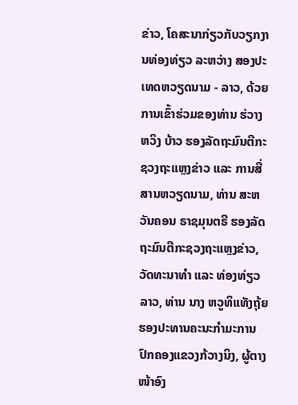ຂ່າວ, ໂຄສະນາກ່ຽວກັບວຽກງານທ່ອງທ່ຽວ ລະຫວ່າງ ສອງປະເທດຫວຽດນາມ - ລາວ, ດ້ວຍການເຂົ້າຮ່ວມຂອງທ່ານ ຮ່ວາງ ຫວິງ ບ້າວ ຮອງລັດຖະມົນຕີກະຊວງຖະແຫຼງຂ່າວ ແລະ ການສື່ສານຫວຽດນາມ, ທ່ານ ສະຫວັນຄອນ ຣາຊມຸນຕຣີ ຮອງລັດຖະມົນຕີກະຊວງຖະແຫຼງຂ່າວ, ວັດທະນາທໍາ ແລະ ທ່ອງທ່ຽວລາວ, ທ່ານ ນາງ ຫວູທິແທັງຖຸ້ຍ ຮອງປະທານຄະນະກໍາມະການປົກຄອງແຂວງກ້ວາງນິງ, ຜູ້ຕາງໜ້າອົງ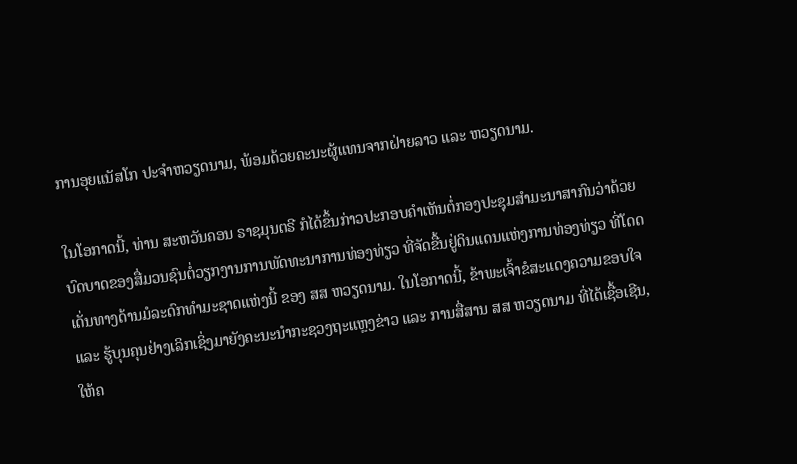ການອຸຍແນັສໂກ ປະຈໍາຫວຽດນາມ, ພ້ອມດ້ວຍຄະນະຜູ້ແທນຈາກຝ່າຍລາວ ແລະ ຫວຽດນາມ.

ໃນໂອກາດນີ້, ທ່ານ ສະຫວັນຄອນ ຣາຊມຸນຕຣີ ກໍໄດ້ຂຶ້ນກ່າວປະກອບຄໍາເຫັນຕໍ່ກອງປະຊຸມສຳມະນາສາກົນວ່າດ້ວຍ ບົດບາດຂອງສື່ມວນຊົນຕໍ່ວຽກງານການພັດທະນາການທ່ອງທ່ຽວ ທີ່ຈັດຂື້ນຢູ່ດິນແດນແຫ່ງການທ່ອງທ່ຽວ ທີ່ໂດດເດັ່ນທາງດ້ານມໍລະດົກທຳມະຊາດແຫ່ງນີ້ ຂອງ ສສ ຫວຽດນາມ. ໃນໂອກາດນີ້, ຂ້າພະເຈົ້າຂໍສະແດງຄວາມຂອບໃຈ ແລະ ຮູ້ບຸນຄຸນຢ່າງເລິກເຊິ່ງມາຍັງຄະນະນຳກະຊວງຖະແຫຼງຂ່າວ ແລະ ການສື່ສານ ສສ ຫວຽດນາມ ທີ່ໄດ້ເຊື້ອເຊີນ, ໃຫ້ຄ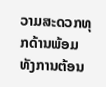ວາມສະດວກທຸກດ້ານພ້ອມທັງການຕ້ອນ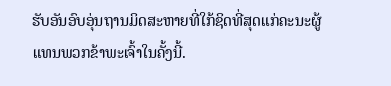ຮັບອັນອົບອຸ່ນຖານມິດສະຫາຍທີ່ໃກ້ຊິດທີ່ສຸດແກ່ຄະນະຜູ້ແທນພວກຂ້າພະເຈົ້າໃນຄັ້ງນີ້.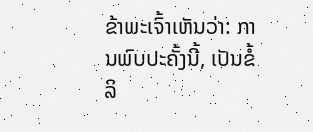ຂ້າພະເຈົ້າເຫັນວ່າ: ການພົບປະຄັ້ງນີ້, ເປັນຂໍ້ລິ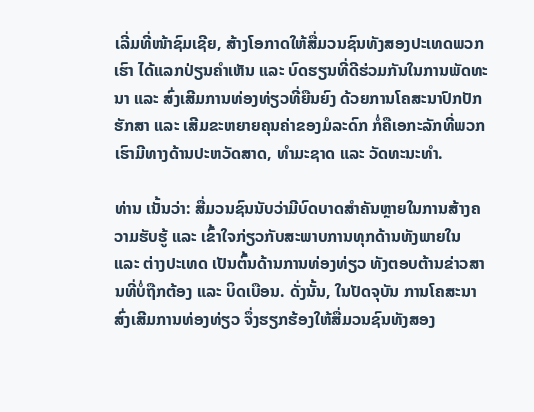ເລີ່ມທີ່ໜ້າຊົມເຊີຍ, ສ້າງໂອກາດໃຫ້ສື່ມວນຊົນທັງສອງປະເທດພວກເຮົາ ໄດ້ແລກປ່ຽນຄຳເຫັນ ແລະ ບົດຮຽນທີ່ດີຮ່ວມກັນໃນການພັດທະນາ ແລະ ສົ່ງເສີມການທ່ອງທ່ຽວທີ່ຍືນຍົງ ດ້ວຍການໂຄສະນາປົກປັກຮັກສາ ແລະ ເສີມຂະຫຍາຍຄຸນຄ່າຂອງມໍລະດົກ ກໍ່ຄືເອກະລັກທີ່ພວກເຮົາມີທາງດ້ານປະຫວັດສາດ, ທຳມະຊາດ ແລະ ວັດທະນະທຳ.

ທ່ານ ເນັ້ນວ່າ: ສື່ມວນຊົນນັບວ່າມີບົດບາດສຳຄັນຫຼາຍໃນການສ້າງຄວາມຮັບຮູ້ ແລະ ເຂົ້າໃຈກ່ຽວກັບສະພາບການທຸກດ້ານທັງພາຍໃນ ແລະ ຕ່າງປະເທດ ເປັນຕົ້ນດ້ານການທ່ອງທ່ຽວ ທັງຕອບຕ້ານຂ່າວສານທີ່ບໍ່ຖືກຕ້ອງ ແລະ ບິດເບືອນ. ດັ່ງນັ້ນ, ໃນປັດຈຸບັນ ການໂຄສະນາສົ່ງເສີມການທ່ອງທ່ຽວ ຈຶ່ງຮຽກຮ້ອງໃຫ້ສື່ມວນຊົນທັງສອງ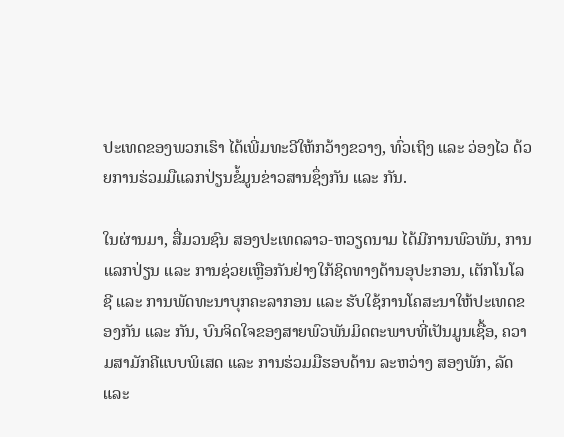ປະເທດຂອງພວກເຮົາ ໄດ້ເພີ່ມທະວີໃຫ້ກວ້າງຂວາງ, ທົ່ວເຖິງ ແລະ ວ່ອງໄວ ດ້ວຍການຮ່ວມມືແລກປ່ຽນຂໍ້ມູນຂ່າວສານຊຶ່ງກັນ ແລະ ກັນ.

ໃນຜ່ານມາ, ສື່ມວນຊົນ ສອງປະເທດລາວ-ຫວຽດນາມ ໄດ້ມີການພົວພັນ, ການແລກປ່ຽນ ແລະ ການຊ່ວຍເຫຼືອກັນຢ່າງໃກ້ຊິດທາງດ້ານອຸປະກອນ, ເຕັກໂນໂລຊີ ແລະ ການພັດທະນາບຸກຄະລາກອນ ແລະ ຮັບໃຊ້ການໂຄສະນາໃຫ້ປະເທດຂອງກັນ ແລະ ກັນ, ບົນຈິດໃຈຂອງສາຍພົວພັນມິດຕະພາບທີ່ເປັນມູນເຊື້ອ, ຄວາມສາມັກຄີແບບພິເສດ ແລະ ການຮ່ວມມືຮອບດ້ານ ລະຫວ່າງ ສອງພັກ, ລັດ ແລະ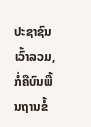ປະຊາຊົນ ເວົ້າລວມ, ກໍ່ຄືບົນພື້ນຖານຂໍ້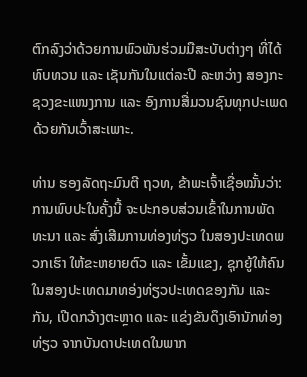ຕົກລົງວ່າດ້ວຍການພົວພັນຮ່ວມມືສະບັບຕ່າງໆ ທີ່ໄດ້ທົບທວນ ແລະ ເຊັນກັນໃນແຕ່ລະປີ ລະຫວ່າງ ສອງກະຊວງຂະແໜງການ ແລະ ອົງການສື່ມວນຊົນທຸກປະເພດດ້ວຍກັນເວົ້າສະເພາະ.

ທ່ານ ຮອງລັດຖະມົນຕີ ຖວທ, ຂ້າພະເຈົ້າເຊື່ອໝັ້ນວ່າ: ການພົບປະໃນຄັ້ງນີ້ ຈະປະກອບສ່ວນເຂົ້າໃນການພັດທະນາ ແລະ ສົ່ງເສີມການທ່ອງທ່ຽວ ໃນສອງປະເທດພວກເຮົາ ໃຫ້ຂະຫຍາຍຕົວ ແລະ ເຂັ້ມແຂງ, ຊຸກຍູ້ໃຫ້ຄົນໃນສອງປະເທດມາທອ່ງທ່ຽວປະເທດຂອງກັນ ແລະ ກັນ, ເປີດກວ້າງຕະຫຼາດ ແລະ ແຂ່ງຂັນດຶງເອົານັກທ່ອງທ່ຽວ ຈາກບັນດາປະເທດໃນພາກ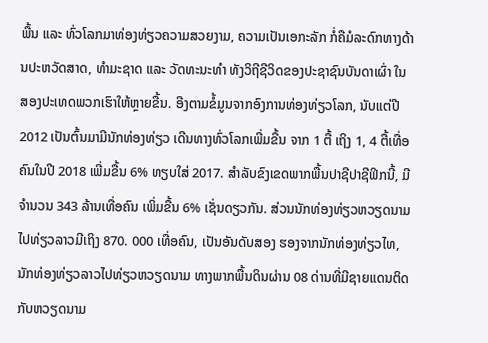ພື້ນ ແລະ ທົ່ວໂລກມາທ່ອງທ່ຽວຄວາມສວຍງາມ, ຄວາມເປັນເອກະລັກ ກໍ່ຄືມໍລະດົກທາງດ້ານປະຫວັດສາດ, ທຳມະຊາດ ແລະ ວັດທະນະທຳ ທັງວິຖີຊີວິດຂອງປະຊາຊົນບັນດາເຜົ່າ ໃນສອງປະເທດພວກເຮົາໃຫ້ຫຼາຍຂື້ນ. ອີງຕາມຂໍ້ມູນຈາກອົງການທ່ອງທ່ຽວໂລກ, ນັບແຕ່ປີ 2012 ເປັນຕົ້ນມາມີນັກທ່ອງທ່ຽວ ເດີນທາງທົ່ວໂລກເພີ່ມຂື້ນ ຈາກ 1 ຕື້ ເຖິງ 1, 4 ຕື້ເທື່ອຄົນໃນປີ 2018 ເພີ່ມຂື້ນ 6% ທຽບໃສ່ 2017. ສຳລັບຂົງເຂດພາກພື້ນປາຊີປາຊີຟິກນີ້, ມີຈຳນວນ 343 ລ້ານເທື່ອຄົນ ເພິ່ມຂື້ນ 6% ເຊັ່ນດຽວກັນ. ສ່ວນນັກທ່ອງທ່ຽວຫວຽດນາມ ໄປທ່ຽວລາວມີເຖິງ 870. 000 ເທື່ອຄົນ, ເປັນອັນດັບສອງ ຮອງຈາກນັກທ່ອງທ່ຽວໄທ, ນັກທ່ອງທ່ຽວລາວໄປທ່ຽວຫວຽດນາມ ທາງພາກພື້ນດິນຜ່ານ 08 ດ່ານທີ່ມີຊາຍແດນຕິດກັບຫວຽດນາມ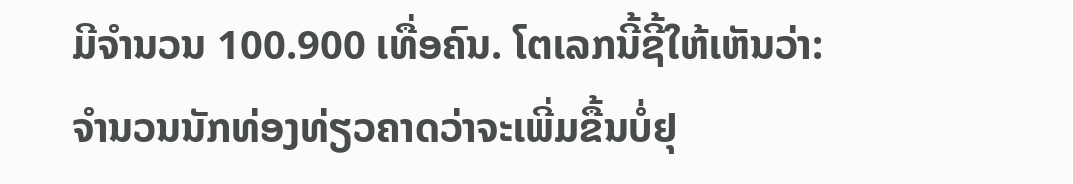ມີຈຳນວນ 100.900 ເທື່ອຄົນ. ໂຕເລກນີ້ຊີ້ໃຫ້ເຫັນວ່າ: ຈຳນວນນັກທ່ອງທ່ຽວຄາດວ່າຈະເພີ່ມຂື້ນບໍ່ຢຸ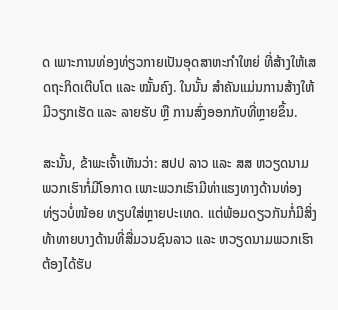ດ ເພາະການທ່ອງທ່ຽວກາຍເປັນອຸດສາຫະກຳໃຫຍ່ ທີ່ສ້າງໃຫ້ເສດຖະກິດເຕີບໂຕ ແລະ ໝັ້ນຄົງ. ໃນນັ້ນ ສໍາຄັນແມ່ນການສ້າງໃຫ້ມີວຽກເຮັດ ແລະ ລາຍຮັບ ຫຼື ການສົ່ງອອກກັບທີ່ຫຼາຍຂຶ້ນ.

ສະນັ້ນ, ຂ້າພະເຈົ້າເຫັນວ່າ: ສປປ ລາວ ແລະ ສສ ຫວຽດນາມ ພວກເຮົາກໍ່ມີໂອກາດ ເພາະພວກເຮົາມີທ່າແຮງທາງດ້ານທ່ອງທ່ຽວບໍ່ໜ້ອຍ ທຽບໃສ່ຫຼາຍປະເທດ. ແຕ່ພ້ອມດຽວກັນກໍ່ມີສິ່ງທ້າທາຍບາງດ້ານທີ່ສື່ມວນຊົນລາວ ແລະ ຫວຽດນາມພວກເຮົາ ຕ້ອງໄດ້ຮັບ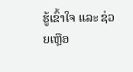ຮູ້ເຂົ້າໃຈ ແລະ ຊ່ວຍເຫຼືອ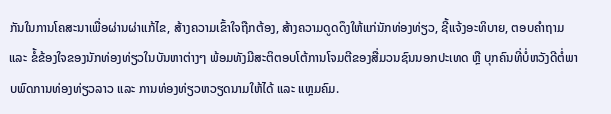ກັນໃນການໂຄສະນາເພື່ອຜ່ານຜ່າແກ້ໄຂ, ສ້າງຄວາມເຂົ້າໃຈຖືກຕ້ອງ, ສ້າງຄວາມດູດດຶງໃຫ້ແກ່ນັກທ່ອງທ່ຽວ, ຊີ້ແຈ້ງອະທິບາຍ, ຕອບຄຳຖາມ ແລະ ຂໍ້ຂ້ອງໃຈຂອງນັກທ່ອງທ່ຽວໃນບັນຫາຕ່າງໆ ພ້ອມທັງມີສະຕິຕອບໂຕ້ການໂຈມຕີຂອງສື່ມວນຊົນນອກປະເທດ ຫຼື ບຸກຄົນທີ່ບໍ່ຫວັງດີຕໍ່ພາບພົດການທ່ອງທ່ຽວລາວ ແລະ ການທ່ອງທ່ຽວຫວຽດນາມໃຫ້ໄດ້ ແລະ ແຫຼມຄົມ.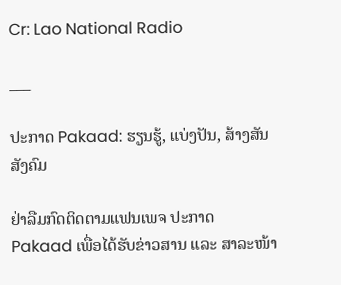Cr: Lao National Radio

___

ປະກາດ Pakaad: ຮຽນຮູ້, ແບ່ງປັນ, ສ້າງສັນສັງຄົມ

ຢ່າລືມກົດຕິດຕາມແຟນເພຈ ປະກາດ Pakaad ເພື່ອໄດ້ຮັບຂ່າວສານ ແລະ ສາລະໜ້າ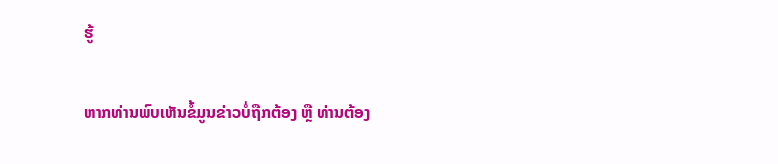ຮູ້

ຫາກທ່ານພົບເຫັນຂໍ້ມູນຂ່າວບໍ່ຖືກຕ້ອງ ຫຼື ທ່ານຕ້ອງ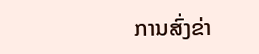ການສົ່ງຂ່າ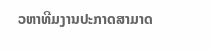ວຫາທີມງານປະກາດສາມາດ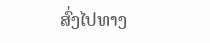ສົ່ງໄປທາງ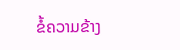ຂໍ້ຄວາມຂ້າງ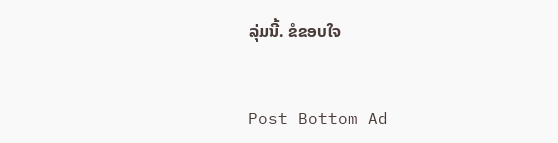ລຸ່ມນີ້. ຂໍຂອບໃຈ


Post Bottom Ad